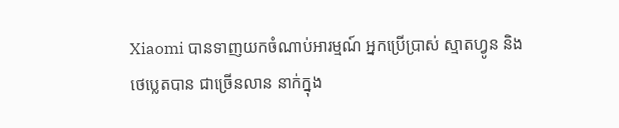Xiaomi បានទាញយកចំណាប់អារម្មណ៍ អ្នកប្រើប្រាស់ ស្មាតហ្វូន និងថេប្លេតបាន ជាច្រើនលាន នាក់ក្នុង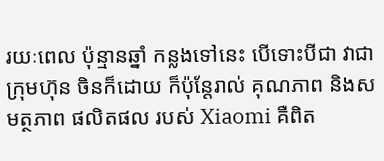រយៈពេល ប៉ុន្មានឆ្នាំ កន្លងទៅនេះ បើទោះបីជា វាជាក្រុមហ៊ុន ចិនក៏ដោយ ក៏ប៉ុន្តែរាល់ គុណភាព និងសមត្ថភាព ផលិតផល របស់ Xiaomi គឺពិត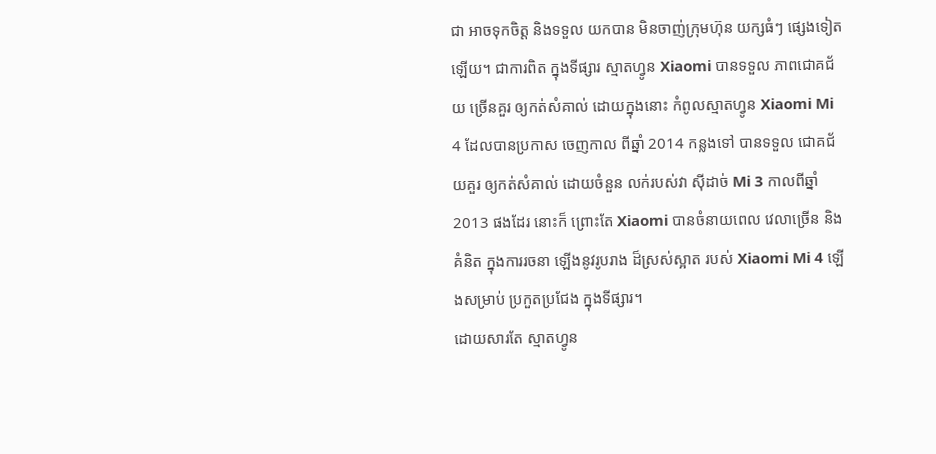ជា អាចទុកចិត្ត និងទទួល យកបាន មិនចាញ់ក្រុមហ៊ុន យក្សធំៗ ផ្សេងទៀត ឡើយ។ ជាការពិត ក្នុងទីផ្សារ ស្មាតហ្វូន Xiaomi បានទទួល ភាពជោគជ័យ ច្រើនគួរ ឲ្យកត់សំគាល់ ដោយក្នុងនោះ កំពូលស្មាតហ្វូន Xiaomi Mi 4 ដែលបានប្រកាស ចេញកាល ពីឆ្នាំ 2014 កន្លងទៅ បានទទួល ជោគជ័យគួរ ឲ្យកត់សំគាល់ ដោយចំនួន លក់របស់វា ស៊ីដាច់ Mi 3 កាលពីឆ្នាំ 2013 ផងដែរ នោះក៏ ព្រោះតែ Xiaomi បានចំនាយពេល វេលាច្រើន និងគំនិត ក្នុងការរចនា ឡើងនូវរូបរាង ដ៏ស្រស់ស្អាត របស់ Xiaomi Mi 4 ឡើងសម្រាប់ ប្រកួតប្រជែង ក្នុងទីផ្សារ។
ដោយសារតែ ស្មាតហ្វូន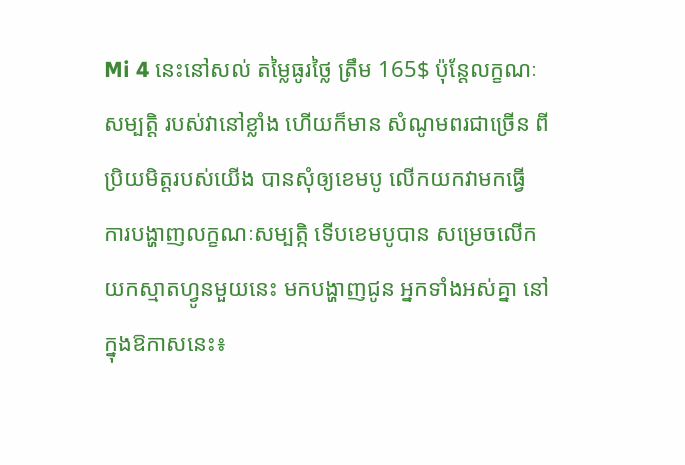Mi 4 នេះនៅសល់ តម្លៃធូរថ្លៃ ត្រឹម 165$ ប៉ុន្តែលក្ខណៈសម្បត្តិ របស់វានៅខ្លាំង ហើយក៏មាន សំណូមពរជាច្រើន ពីប្រិយមិត្តរបស់យើង បានសុំឲ្យខេមបូ លើកយកវាមកធ្វើ ការបង្ហាញលក្ខណៈសម្បត្កិ ទើបខេមបូបាន សម្រេចលើក យកស្មាតហ្វូនមួយនេះ មកបង្ហាញជូន អ្នកទាំងអស់គ្នា នៅក្នុងឱកាសនេះ៖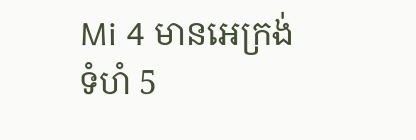Mi 4 មានអេក្រង់ទំហំ 5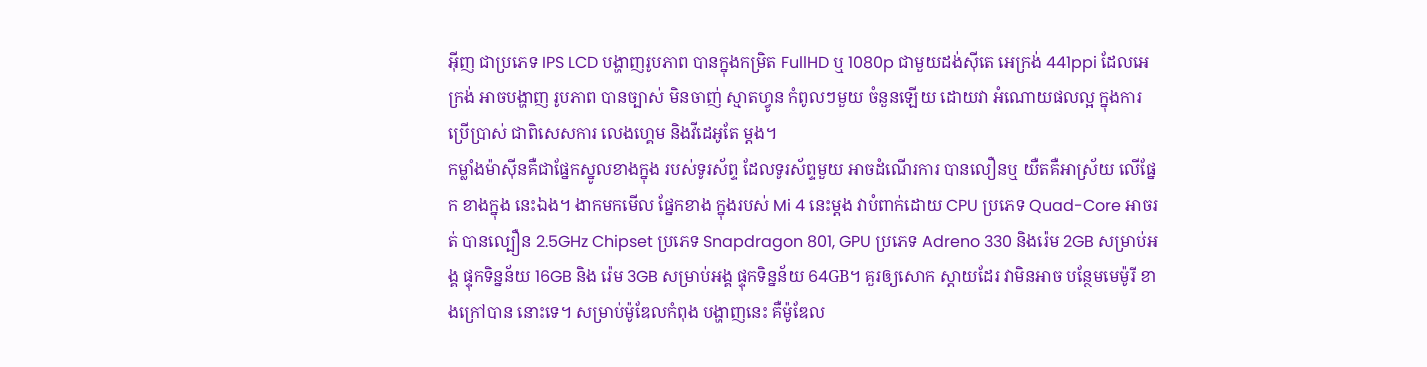អ៊ីញ ជាប្រភេទ IPS LCD បង្ហាញរូបភាព បានក្នុងកម្រិត FullHD ឬ 1080p ជាមួយដង់ស៊ីតេ អេក្រង់ 441ppi ដែលអេក្រង់ អាចបង្ហាញ រូបភាព បានច្បាស់ មិនចាញ់ ស្មាតហ្វូន កំពូលៗមួយ ចំនួនឡើយ ដោយវា អំណោយផលល្អ ក្នុងការ ប្រើប្រាស់ ជាពិសេសការ លេងហ្គេម និងវីដេអូតែ ម្តង។
កម្លាំងម៉ាស៊ីនគឺជាផ្នែកស្នូលខាងក្នុង របស់ទូរស័ព្ទ ដែលទូរស័ព្ទមួយ អាចដំណើរការ បានលឿនឬ យឺតគឺអាស្រ័យ លើផ្នែក ខាងក្នុង នេះឯង។ ងាកមកមើល ផ្នែកខាង ក្នុងរបស់ Mi 4 នេះម្តង វាបំពាក់ដោយ CPU ប្រភេទ Quad-Core អាចរត់ បានល្បឿន 2.5GHz Chipset ប្រភេទ Snapdragon 801, GPU ប្រភេទ Adreno 330 និងរ៉េម 2GB សម្រាប់អង្គ ផ្ទុកទិន្នន័យ 16GB និង រ៉េម 3GB សម្រាប់អង្គ ផ្ទុកទិន្នន័យ 64GB។ គួរឲ្យសោក ស្តាយដែរ វាមិនអាច បន្ថែមមេម៉ូរី ខាងក្រៅបាន នោះទេ។ សម្រាប់ម៉ូឌែលកំពុង បង្ហាញនេះ គឺម៉ូឌែល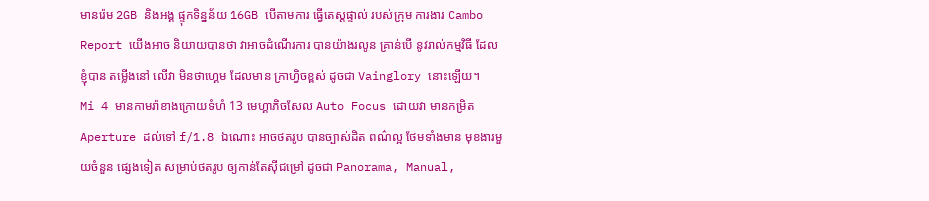មានរ៉េម 2GB និងអង្គ ផ្ទុកទិន្នន័យ 16GB បើតាមការ ធ្វើតេស្តផ្ទាល់ របស់ក្រុម ការងារ Cambo Report យើងអាច និយាយបានថា វាអាចដំណើរការ បានយ៉ាងរលូន គ្រាន់បើ នូវរាល់កម្មវិធី ដែលខ្ញុំបាន តម្លើងនៅ លើវា មិនថាហ្គេម ដែលមាន ក្រាហ្វិចខ្ពស់ ដូចជា Vainglory នោះឡើយ។
Mi 4 មានកាមរ៉ាខាងក្រោយទំហំ 13 មេហ្គាភិចសែល Auto Focus ដោយវា មានកម្រិត Aperture ដល់ទៅ f/1.8 ឯណោះ អាចថតរូប បានច្បាស់ដិត ពណ៌ល្អ ថែមទាំងមាន មុខងារមួយចំនួន ផ្សេងទៀត សម្រាប់ថតរូប ឲ្យកាន់តែស៊ីជម្រៅ ដូចជា Panorama, Manual,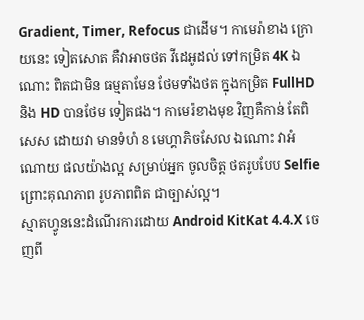Gradient, Timer, Refocus ជាដើម។ កាមេរ៉ាខាង ក្រោយនេះ ទៀតសោត គឺវាអាចថត វីដេអូដល់ ទៅកម្រិត 4K ឯណោះ ពិតជាមិន ធម្មតាមែន ថែមទាំងថត ក្នុងកម្រិត FullHD និង HD បានថែម ទៀតផង។ កាមេរ៉ខាងមុខ វិញគឺកាន់ តែពិសេស ដោយវា មានទំហំ 8 មេហ្គាភិចសែល ឯណោះ វាអំណោយ ផលយ៉ាងល្អ សម្រាប់អ្នក ចូលចិត្ត ថតរូបបែប Selfie ព្រោះគុណភាព រូបភាពពិត ជាច្បាស់ល្អ។
ស្មាតហ្វូននេះដំណើរការដោយ Android KitKat 4.4.X ចេញពី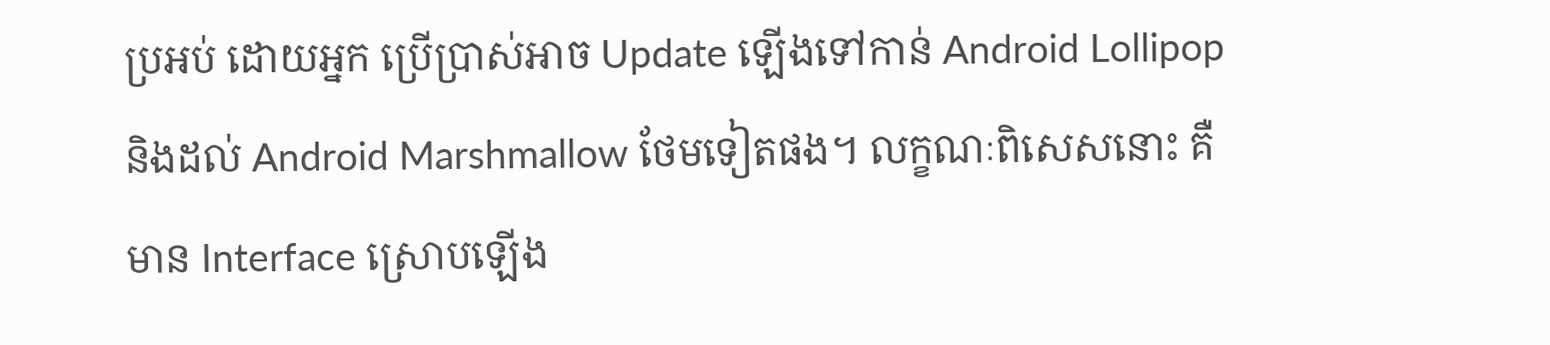ប្រអប់ ដោយអ្នក ប្រើប្រាស់អាច Update ឡើងទៅកាន់ Android Lollipop និងដល់ Android Marshmallow ថែមទៀតផង។ លក្ខណៈពិសេសនោះ គឺមាន Interface ស្រោបឡើង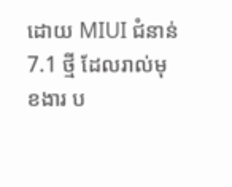ដោយ MIUI ជំនាន់ 7.1 ថ្មី ដែលរាល់មុខងារ ប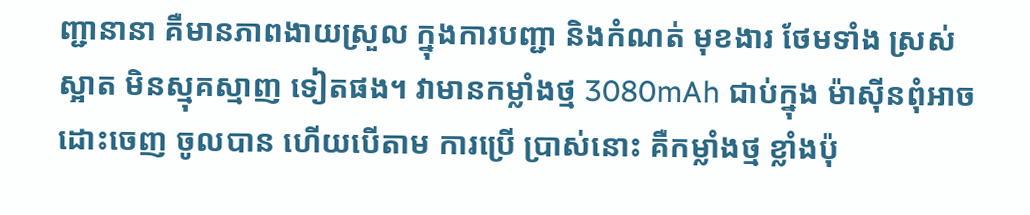ញ្ជានានា គឺមានភាពងាយស្រួល ក្នុងការបញ្ជា និងកំណត់ មុខងារ ថែមទាំង ស្រស់ស្អាត មិនស្មុគស្មាញ ទៀតផង។ វាមានកម្លាំងថ្ម 3080mAh ជាប់ក្នុង ម៉ាស៊ីនពុំអាច ដោះចេញ ចូលបាន ហើយបើតាម ការប្រើ ប្រាស់នោះ គឺកម្លាំងថ្ម ខ្លាំងប៉ុ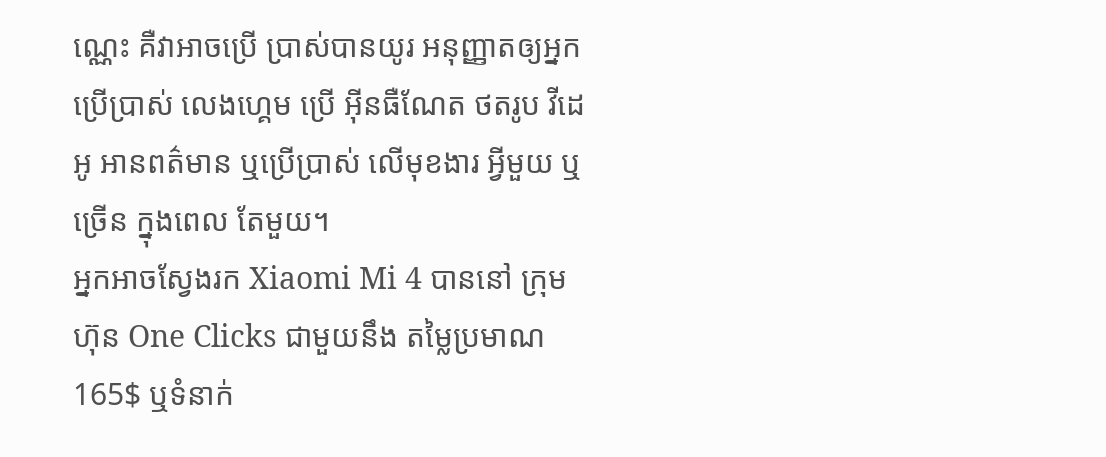ណ្ណេះ គឺវាអាចប្រើ ប្រាស់បានយូរ អនុញ្ញាតឲ្យអ្នក ប្រើប្រាស់ លេងហ្គេម ប្រើ អ៊ីនធឺណែត ថតរូប វីដេអូ អានពត៌មាន ឬប្រើប្រាស់ លើមុខងារ អ្វីមួយ ឬច្រើន ក្នុងពេល តែមួយ។
អ្នកអាចស្វែងរក Xiaomi Mi 4 បាននៅ ក្រុមហ៊ុន One Clicks ជាមួយនឹង តម្លៃប្រមាណ 165$ ឬទំនាក់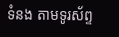ទំនង តាមទូរស័ព្ទ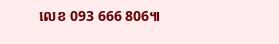លេខ 093 666 806៕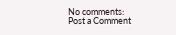No comments:
Post a Comment